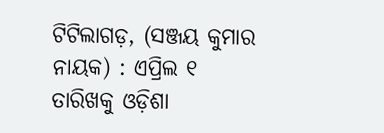ଟିଟିଲାଗଡ଼, (ସଞ୍ଜୟ କୁମାର ନାୟକ) : ଏପ୍ରିଲ ୧ ତାରିଖକୁ ଓଡ଼ିଶା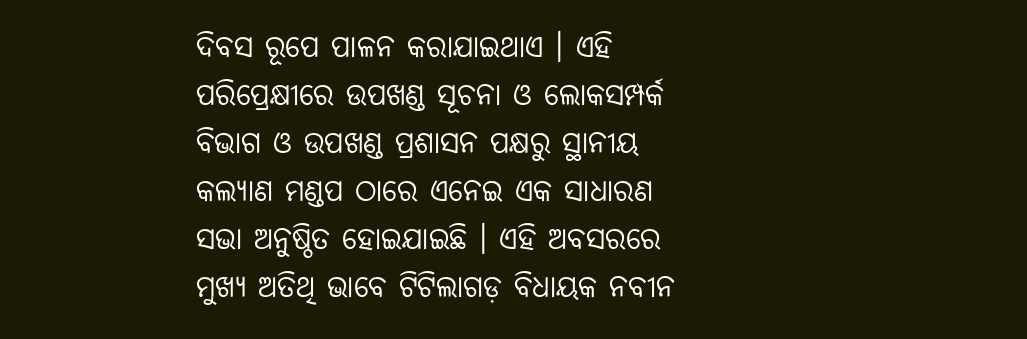ଦିବସ ରୂପେ ପାଳନ କରାଯାଇଥାଏ । ଏହି ପରିପ୍ରେକ୍ଷୀରେ ଉପଖଣ୍ଡ ସୂଚନା ଓ ଲୋକସମ୍ପର୍କ ବିଭାଗ ଓ ଉପଖଣ୍ଡ ପ୍ରଶାସନ ପକ୍ଷରୁ ସ୍ଥାନୀୟ କଲ୍ୟାଣ ମଣ୍ଡପ ଠାରେ ଏନେଇ ଏକ ସାଧାରଣ ସଭା ଅନୁଷ୍ଠିତ ହୋଇଯାଇଛି । ଏହି ଅବସରରେ ମୁଖ୍ୟ ଅତିଥି ଭାବେ ଟିଟିଲାଗଡ଼ ବିଧାୟକ ନବୀନ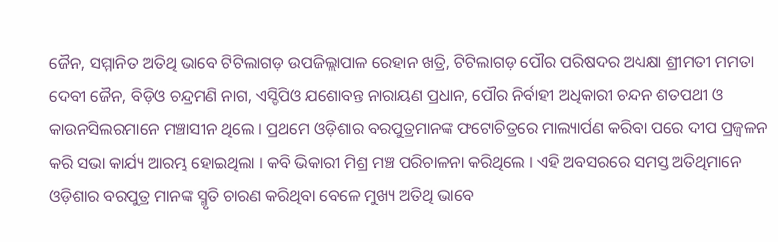ଜୈନ, ସମ୍ମାନିତ ଅତିଥି ଭାବେ ଟିଟିଲାଗଡ଼ ଉପଜିଲ୍ଲାପାଳ ରେହାନ ଖତ୍ରି, ଟିଟିଲାଗଡ଼ ପୌର ପରିଷଦର ଅଧ୍ୟକ୍ଷା ଶ୍ରୀମତୀ ମମତା ଦେବୀ ଜୈନ, ବିଡ଼ିଓ ଚନ୍ଦ୍ରମଣି ନାଗ, ଏସ୍ଡିପିଓ ଯଶୋବନ୍ତ ନାରାୟଣ ପ୍ରଧାନ, ପୌର ନିର୍ବାହୀ ଅଧିକାରୀ ଚନ୍ଦନ ଶତପଥୀ ଓ କାଉନସିଲରମାନେ ମଞ୍ଚାସୀନ ଥିଲେ । ପ୍ରଥମେ ଓଡ଼ିଶାର ବରପୁତ୍ରମାନଙ୍କ ଫଟୋଚିତ୍ରରେ ମାଲ୍ୟାର୍ପଣ କରିବା ପରେ ଦୀପ ପ୍ରଜ୍ୱଳନ କରି ସଭା କାର୍ଯ୍ୟ ଆରମ୍ଭ ହୋଇଥିଲା । କବି ଭିକାରୀ ମିଶ୍ର ମଞ୍ଚ ପରିଚାଳନା କରିଥିଲେ । ଏହି ଅବସରରେ ସମସ୍ତ ଅତିଥିମାନେ ଓଡ଼ିଶାର ବରପୁତ୍ର ମାନଙ୍କ ସ୍ମୃତି ଚାରଣ କରିଥିବା ବେଳେ ମୁଖ୍ୟ ଅତିଥି ଭାବେ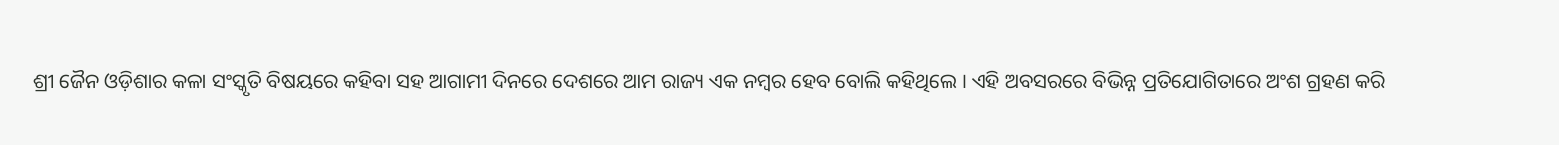ଶ୍ରୀ ଜୈନ ଓଡ଼ିଶାର କଳା ସଂସ୍କୃତି ବିଷୟରେ କହିବା ସହ ଆଗାମୀ ଦିନରେ ଦେଶରେ ଆମ ରାଜ୍ୟ ଏକ ନମ୍ବର ହେବ ବୋଲି କହିଥିଲେ । ଏହି ଅବସରରେ ବିଭିନ୍ନ ପ୍ରତିଯୋଗିତାରେ ଅଂଶ ଗ୍ରହଣ କରି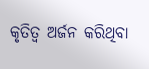କୃତିତ୍ୱ ଅର୍ଜନ କରିଥିବା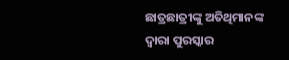ଛାତ୍ରଛାତ୍ରୀଙ୍କୁ ଅତିଥିମାନଙ୍କ ଦ୍ଵାରା ପୁରସ୍କାର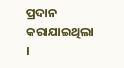ପ୍ରଦାନ କରାଯାଇଥିଲା ।